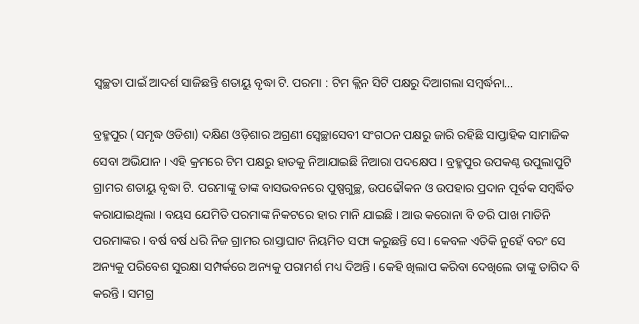ସ୍ୱଚ୍ଛତା ପାଇଁ ଆଦର୍ଶ ସାଜିଛନ୍ତି ଶତାୟୁ ବୃଦ୍ଧା ଟି. ପରମା : ଟିମ କ୍ଲିନ ସିଟି ପକ୍ଷରୁ ଦିଆଗଲା ସମ୍ବର୍ଦ୍ଧନା…

ବ୍ରହ୍ମପୁର (ସମୃଦ୍ଧ ଓଡିଶା) ଦକ୍ଷିଣ ଓଡ଼ିଶାର ଅଗ୍ରଣୀ ସ୍ଵେଚ୍ଛାସେବୀ ସଂଗଠନ ପକ୍ଷରୁ ଜାରି ରହିଛି ସାପ୍ତାହିକ ସାମାଜିକ ସେବା ଅଭିଯାନ । ଏହି କ୍ରମରେ ଟିମ ପକ୍ଷରୁ ହାତକୁ ନିଆଯାଇଛି ନିଆରା ପଦକ୍ଷେପ । ବ୍ରହ୍ମପୁର ଉପକଣ୍ଠ ଉପୁଲାପୁଟି ଗ୍ରାମର ଶତାୟୁ ବୃଦ୍ଧା ଟି. ପରମାଙ୍କୁ ତାଙ୍କ ବାସଭବନରେ ପୁଷ୍ପଗୁଚ୍ଛ, ଉପଢୌକନ ଓ ଉପହାର ପ୍ରଦାନ ପୂର୍ବକ ସମ୍ବର୍ଦ୍ଧିତ କରାଯାଇଥିଲା । ବୟସ ଯେମିତି ପରମାଙ୍କ ନିକଟରେ ହାର ମାନି ଯାଇଛି । ଆଉ କରୋନା ବି ଡରି ପାଖ ମାଡିନି ପରମାଙ୍କର । ବର୍ଷ ବର୍ଷ ଧରି ନିଜ ଗ୍ରାମର ରାସ୍ତାଘାଟ ନିୟମିତ ସଫା କରୁଛନ୍ତି ସେ । କେବଳ ଏତିକି ନୁହେଁ ବରଂ ସେ ଅନ୍ୟକୁ ପରିବେଶ ସୁରକ୍ଷା ସମ୍ପର୍କରେ ଅନ୍ୟକୁ ପରାମର୍ଶ ମଧ୍ୟ ଦିଅନ୍ତି । କେହି ଖିଲାପ କରିବା ଦେଖିଲେ ତାଙ୍କୁ ତାଗିଦ ବି କରନ୍ତି । ସମଗ୍ର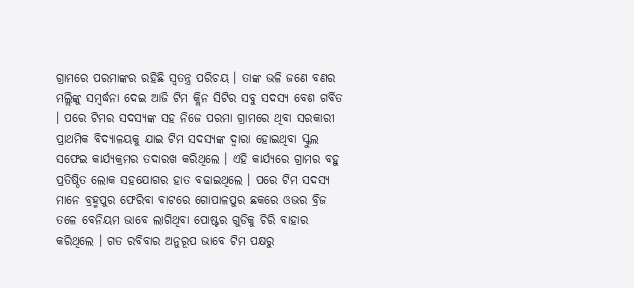ଗ୍ରାମରେ ପରମାଙ୍କର ରହିଛି ସ୍ୱତନ୍ତ୍ର ପରିଚୟ । ତାଙ୍କ ଭଳି ଜଣେ ବଣର ମଲ୍ଲିଙ୍କୁ ସମ୍ବର୍ଦ୍ଧନା ଦେଇ ଆଜି ଟିମ କ୍ଲିନ ସିଟିର ସବୁ ସଦସ୍ୟ ବେଶ ଗର୍ବିତ । ପରେ ଟିମର ସଦସ୍ୟଙ୍କ ସହ ନିଜେ ପରମା ଗ୍ରାମରେ ଥିବା ସରକାରୀ ପ୍ରାଥମିକ ବିଦ୍ୟାଳୟକୁ ଯାଇ ଟିମ ସଦସ୍ୟଙ୍କ ଦ୍ୱାରା ହୋଇଥିବା ସ୍କୁଲ ସଫେଇ କାର୍ଯ୍ୟକ୍ରମର ତଦାରଖ କରିଥିଲେ । ଏହି କାର୍ଯ୍ୟରେ ଗ୍ରାମର ବହୁ ପ୍ରତିଷ୍ଠିତ ଲୋକ ସହଯୋଗର ହାତ ବଢାଇଥିଲେ । ପରେ ଟିମ ସଦସ୍ୟ ମାନେ ବ୍ରହ୍ମପୁର ଫେରିବା ବାଟରେ ଗୋପାଳପୁର ଛକରେ ଓଭର ବ୍ରିଜ ତଳେ ବେନିୟମ ଭାବେ ଲାଗିଥିବା ପୋଷ୍ଟର ଗୁଡିକୁ ଚିରି ବାହାର କରିଥିଲେ । ଗତ ରବିବାର ଅନୁରୂପ ଭାବେ ଟିମ ପକ୍ଷରୁ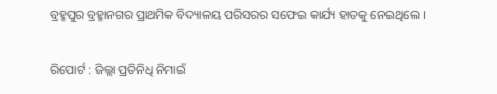ବ୍ରହ୍ମପୁର ବ୍ରହ୍ମାନଗର ପ୍ରାଥମିକ ବିଦ୍ୟାଳୟ ପରିସରର ସଫେଇ କାର୍ଯ୍ୟ ହାତକୁ ନେଇଥିଲେ ।

ରିପୋର୍ଟ : ଜିଲ୍ଲା ପ୍ରତିନିଧି ନିମାଇଁ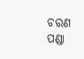ଚରଣ ପଣ୍ଡା